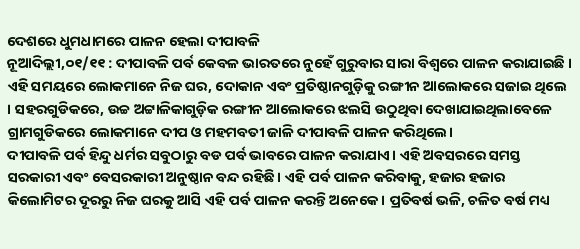ଦେଶରେ ଧୁମଧାମରେ ପାଳନ ହେଲା ଦୀପାବଳି
ନୂଆଦିଲ୍ଲୀ,୦୧/୧୧ : ଦୀପାବଳି ପର୍ବ କେବଳ ଭାରତରେ ନୁହେଁ ଗୁରୁବାର ସାରା ବିଶ୍ୱରେ ପାଳନ କରାଯାଇଛି । ଏହି ସମୟରେ ଲୋକମାନେ ନିଜ ଘର, ଦୋକାନ ଏବଂ ପ୍ରତିଷ୍ଠାନଗୁଡ଼ିକୁ ରଙ୍ଗୀନ ଆଲୋକରେ ସଜାଇ ଥିଲେ । ସହରଗୁଡିକରେ, ଉଚ୍ଚ ଅଟ୍ଟାଳିକାଗୁଡ଼ିକ ରଙ୍ଗୀନ ଆଲୋକରେ ଝଲସି ଉଠୁଥିବା ଦେଖାଯାଇଥିଲାବେଳେ ଗ୍ରାମଗୁଡିକରେ ଲୋକମାନେ ଦୀପ ଓ ମହମବତୀ ଜାଳି ଦୀପାବଳି ପାଳନ କରିଥିଲେ।
ଦୀପାବଳି ପର୍ବ ହିନ୍ଦୁ ଧର୍ମର ସବୁଠାରୁ ବଡ ପର୍ବ ଭାବରେ ପାଳନ କରାଯାଏ। ଏହି ଅବସରରେ ସମସ୍ତ ସରକାରୀ ଏବଂ ବେସରକାରୀ ଅନୁଷ୍ଠାନ ବନ୍ଦ ରହିଛି। ଏହି ପର୍ବ ପାଳନ କରିବାକୁ, ହଜାର ହଜାର କିଲୋମିଟର ଦୂରରୁ ନିଜ ଘରକୁ ଆସି ଏହି ପର୍ବ ପାଳନ କରନ୍ତି ଅନେକେ। ପ୍ରତିବର୍ଷ ଭଳି, ଚଳିତ ବର୍ଷ ମଧ୍ୟ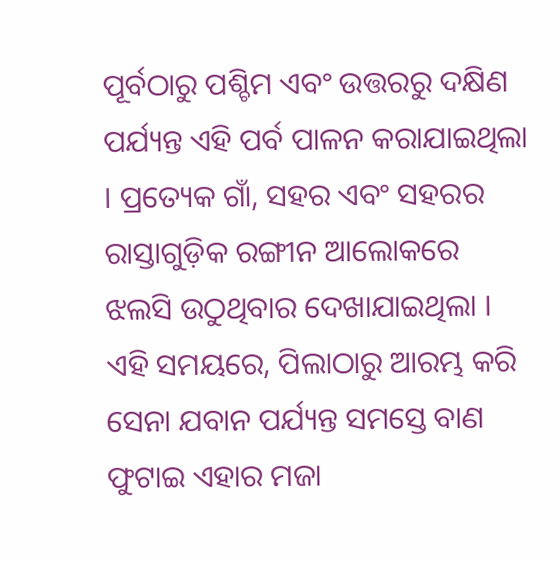ପୂର୍ବଠାରୁ ପଶ୍ଚିମ ଏବଂ ଉତ୍ତରରୁ ଦକ୍ଷିଣ ପର୍ଯ୍ୟନ୍ତ ଏହି ପର୍ବ ପାଳନ କରାଯାଇଥିଲା । ପ୍ରତ୍ୟେକ ଗାଁ, ସହର ଏବଂ ସହରର ରାସ୍ତାଗୁଡ଼ିକ ରଙ୍ଗୀନ ଆଲୋକରେ ଝଲସି ଉଠୁଥିବାର ଦେଖାଯାଇଥିଲା । ଏହି ସମୟରେ, ପିଲାଠାରୁ ଆରମ୍ଭ କରି ସେନା ଯବାନ ପର୍ଯ୍ୟନ୍ତ ସମସ୍ତେ ବାଣ ଫୁଟାଇ ଏହାର ମଜା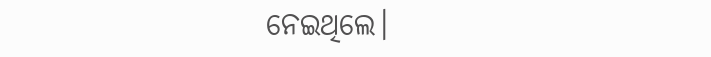ନେଇଥିଲେ।